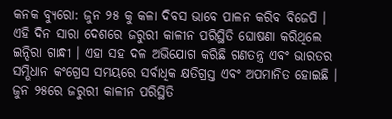କନକ ବ୍ୟୁରୋ: ଜୁନ ୨୫ କୁ କଳା ଦିବସ ଭାବେ ପାଳନ କରିବ ବିଜେପି । ଏହି ଦିନ ସାରା ଦେଶରେ ଜରୁରୀ କାଳୀନ ପରିସ୍ଥିତି ଘୋଷଣା କରିଥିଲେ ଇନ୍ଦିରା ଗାନ୍ଧୀ । ଏହା ସହ ଦଳ ଅଭିଯୋଗ କରିଛି ଗଣତନ୍ତ୍ର ଏବଂ ଭାରତର ସମ୍ଭିଧାନ କଂଗ୍ରେସ ସମୟରେ ସର୍ବାଧିକ କ୍ଷତିଗ୍ରସ୍ତ ଏବଂ ଅପମାନିତ ହୋଇଛି । ଜୁନ ୨୫ରେ ଜରୁରୀ କାଳୀନ ପରିସ୍ଥିତି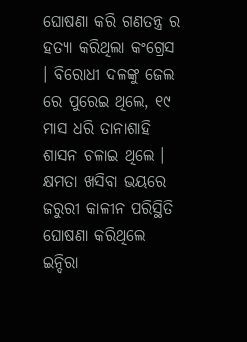ଘୋଷଣା କରି ଗଣତନ୍ତ୍ର ର ହତ୍ୟା କରିଥିଲା କଂଗ୍ରେସ । ବିରୋଧୀ ଦଳଙ୍କୁ ଜେଲ ରେ ପୁରେଇ ଥିଲେ, ୧୯ ମାସ ଧରି ତାନାଶାହି ଶାସନ ଚଳାଇ ଥିଲେ । କ୍ଷମତା ଖସିବା ଭୟରେ ଜରୁରୀ କାଳୀନ ପରିସ୍ଥିତି ଘୋଷଣା କରିଥିଲେ ଇନ୍ଦିରା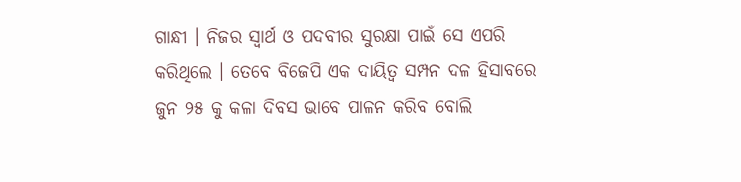ଗାନ୍ଧୀ । ନିଜର ସ୍ୱାର୍ଥ ଓ ପଦବୀର ସୁରକ୍ଷା ପାଇଁ ସେ ଏପରି କରିଥିଲେ । ତେବେ ବିଜେପି ଏକ ଦାୟିତ୍ୱ ସମ୍ପନ ଦଳ ହିସାବରେ ଜୁନ ୨୫ କୁ କଳା ଦିବସ ଭାବେ ପାଳନ କରିବ ବୋଲି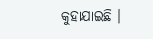କୁହାଯାଇଛି ।